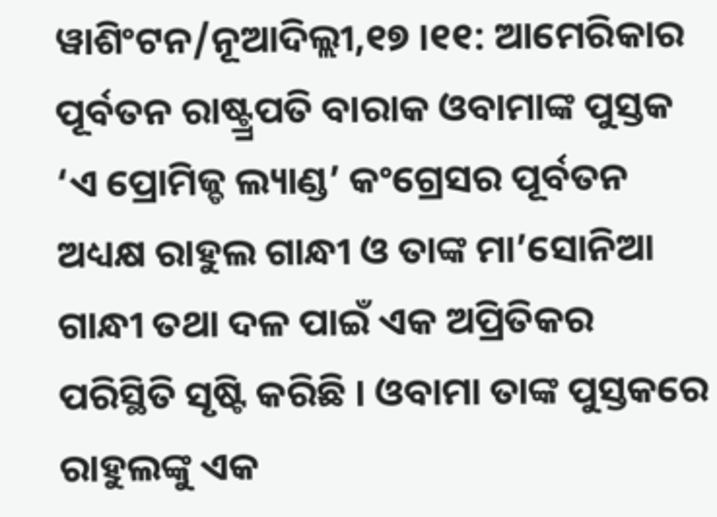ୱାଶିଂଟନ/ନୂଆଦିଲ୍ଲୀ,୧୭ ।୧୧: ଆମେରିକାର ପୂର୍ବତନ ରାଷ୍ଟ୍ର୍ରପତି ବାରାକ ଓବାମାଙ୍କ ପୁସ୍ତକ ‘ଏ ପ୍ରୋମିଜ୍ଡ ଲ୍ୟାଣ୍ଡ’ କଂଗ୍ରେସର ପୂର୍ବତନ ଅଧ୍ୟକ୍ଷ ରାହୁଲ ଗାନ୍ଧୀ ଓ ତାଙ୍କ ମା’ସୋନିଆ ଗାନ୍ଧୀ ତଥା ଦଳ ପାଇଁ ଏକ ଅପ୍ରିତିକର ପରିସ୍ଥିତି ସୃଷ୍ଟି କରିଛି । ଓବାମା ତାଙ୍କ ପୁସ୍ତକରେ ରାହୁଲଙ୍କୁ ଏକ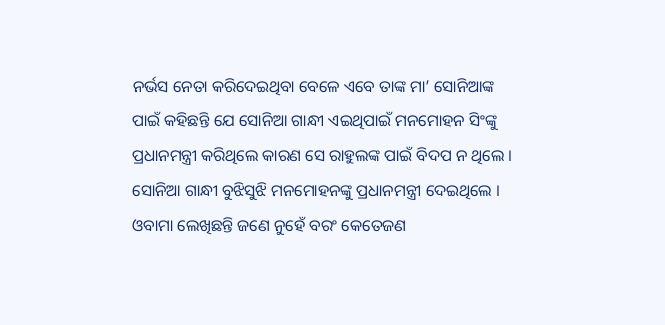ନର୍ଭସ ନେତା କରିଦେଇଥିବା ବେଳେ ଏବେ ତାଙ୍କ ମା’ ସୋନିଆଙ୍କ ପାଇଁ କହିଛନ୍ତି ଯେ ସୋନିଆ ଗାନ୍ଧୀ ଏଇଥିପାଇଁ ମନମୋହନ ସିଂଙ୍କୁ ପ୍ରଧାନମନ୍ତ୍ରୀ କରିଥିଲେ କାରଣ ସେ ରାହୁଲଙ୍କ ପାଇଁ ବିଦପ ନ ଥିଲେ । ସୋନିଆ ଗାନ୍ଧୀ ବୁଝିସୁଝି ମନମୋହନଙ୍କୁ ପ୍ରଧାନମନ୍ତ୍ରୀ ଦେଇଥିଲେ । ଓବାମା ଲେଖିଛନ୍ତି ଜଣେ ନୁହେଁ ବରଂ କେତେଜଣ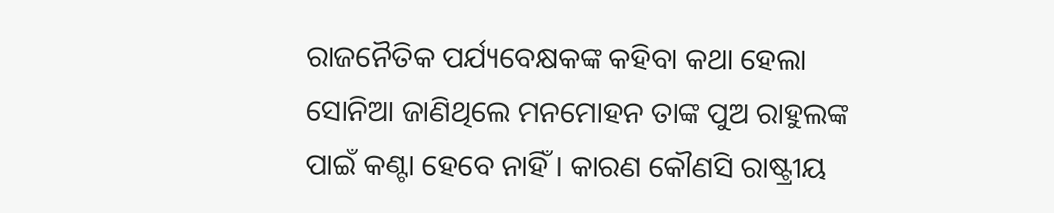ରାଜନୈତିକ ପର୍ଯ୍ୟବେକ୍ଷକଙ୍କ କହିବା କଥା ହେଲା ସୋନିଆ ଜାଣିଥିଲେ ମନମୋହନ ତାଙ୍କ ପୁଅ ରାହୁଲଙ୍କ ପାଇଁ କଣ୍ଟା ହେବେ ନାହିଁ । କାରଣ କୌଣସି ରାଷ୍ଟ୍ରୀୟ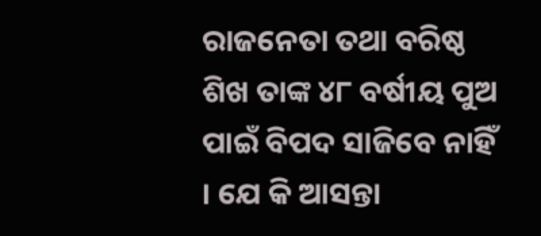ରାଜନେତା ତଥା ବରିଷ୍ଠ ଶିଖ ତାଙ୍କ ୪୮ ବର୍ଷୀୟ ପୁଅ ପାଇଁ ବିପଦ ସାଜିବେ ନାହିଁ । ଯେ କି ଆସନ୍ତା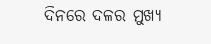ଦିନରେ ଦଳର ମୁଖ୍ୟ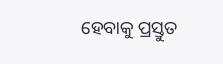ହେବାକୁ ପ୍ରସ୍ତୁତ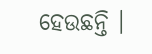ହେଉଛନ୍ତି ।